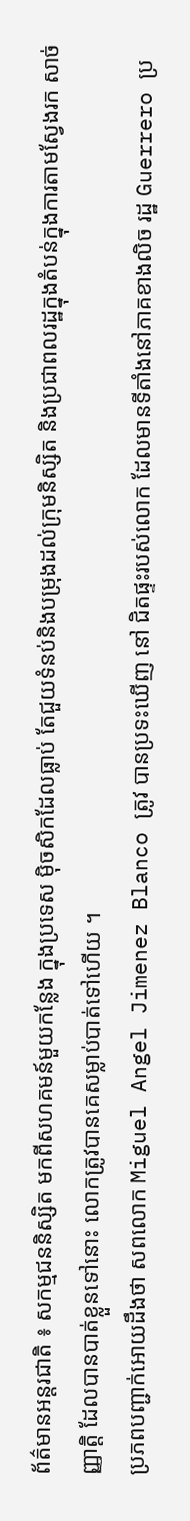ព័ត៌មានអន្តរជាតិ ៖ សកម្មជននិស្សិត មកពីសហគមន៍មួយកន្លែង ក្នុងប្រទេស ម៉ិចសិកដែលធ្លាប់ តែជួយទំនប់និងបម្រុងដល់ក្រុមនិស្សិត និងប្រជាពលរដ្ឋក្នុងតំបន់ក្នុងការតាមស្វែងរក សាច់ញ្ញាត្តិ ដែលបានបាត់ខ្លួនទៅនោះ លោកត្រូវបានគេសម្លាប់បាត់ទៅហើយ ។
ប្រភពបញ្ជាក់អោយដឹងថា សពលោក Miguel Angel Jimenez Blanco ត្រូវ បានប្រទះឃើញ នៅ ជិតផ្ទះរបស់លោក ដែលមានទីតាំងនៅភាគខាងលិច រដ្ឋ Guerrero ប្រ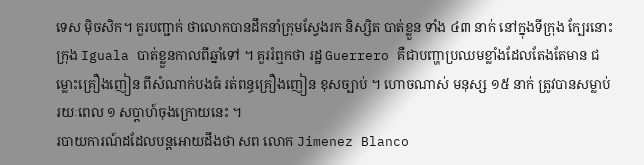ទេស ម៉ិចសិក។ គួរបញ្ជាក់ ថាលោកបានដឹកនាំក្រុមស្វែងរក និស្សិត បាត់ខ្លួន ទាំង ៤៣ នាក់ នៅក្នុងទីក្រុង ក្បែរនោះ ក្រុង Iguala បាត់ខ្លួនកាលពីឆ្នាំទៅ ។ គួររំឮកថា រដ្ឋ Guerrero គឺជាបញ្ហាប្រឈមខ្លាំងដែលតែងតែមាន ជម្លោះគ្រឿងញៀន ពីសំណាក់បងធំ រត់ពន្ធគ្រឿងញៀន ខុសច្បាប់ ។ ហោចណាស់ មនុស្ស ១៥ នាក់ ត្រូវបានសម្លាប់ រយៈពេល ១ សប្តាហ៍ចុងក្រោយនេះ ។
របាយការណ៍ដដែលបន្តអោយដឹងថា សព លោក Jimenez Blanco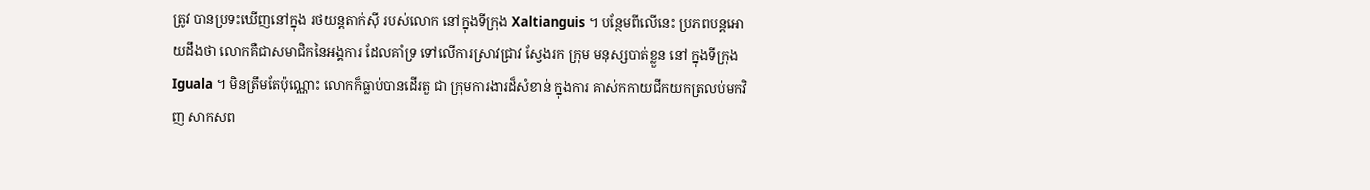ត្រូវ បានប្រទះឃើញនៅក្នុង រថយន្តតាក់ស៊ី របស់លោក នៅក្នុងទីក្រុង Xaltianguis ។ បន្ថែមពីលើនេះ ប្រភពបន្តអោយដឹងថា លោកគឺជាសមាជិកនៃអង្គការ ដែលគាំទ្រ ទៅលើការស្រាវជ្រាវ ស្វែងរក ក្រុម មនុស្សបាត់ខ្លួន នៅ ក្នុងទីក្រុង Iguala ។ មិនត្រឹមតែប៉ុណ្ណោះ លោកក៏ធ្លាប់បានដើរតួ ជា ក្រុមការងារដ៏សំខាន់ ក្នុងការ គាស់កកាយជីកយកត្រលប់មកវិញ សាកសព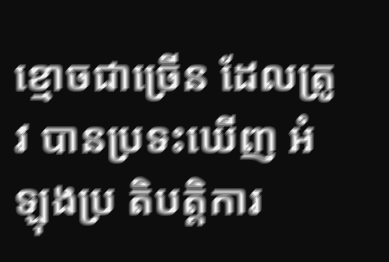ខ្មោចជាច្រើន ដែលត្រូវ បានប្រទះឃើញ អំឡុងប្រ តិបត្តិការ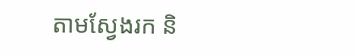តាមស្វែងរក និ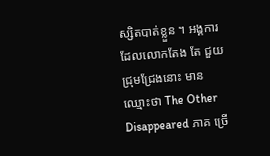ស្សិតបាត់ខ្លួន ។ អង្គការ ដែលលោកតែង តែ ជួយជ្រុមជ្រែងនោះ មាន ឈ្មោះថា The Other Disappeared ភាគ ច្រើ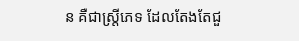ន គឺជាស្រ្តីភេទ ដែលតែងតែជួ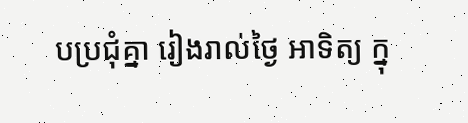បប្រជុំគ្នា រៀងរាល់ថ្ងៃ អាទិត្យ ក្នុ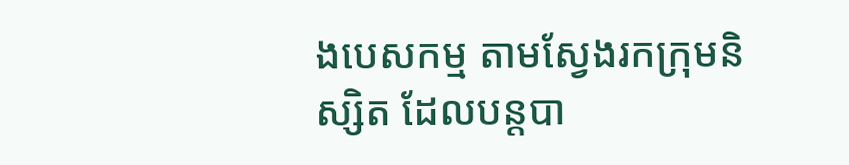ងបេសកម្ម តាមស្វែងរកក្រុមនិស្សិត ដែលបន្តបា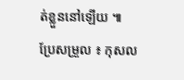ត់ខ្លួននៅឡើយ ៕
ប្រែសម្រួល ៖ កុសល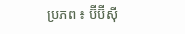ប្រភព ៖ ប៊ីប៊ីស៊ី